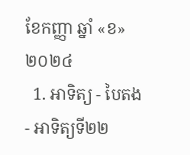ខែកញ្ញា ឆ្នាំ «ខ» ២០២៤
  1. អាទិត្យ - បៃតង - អាទិត្យទី២២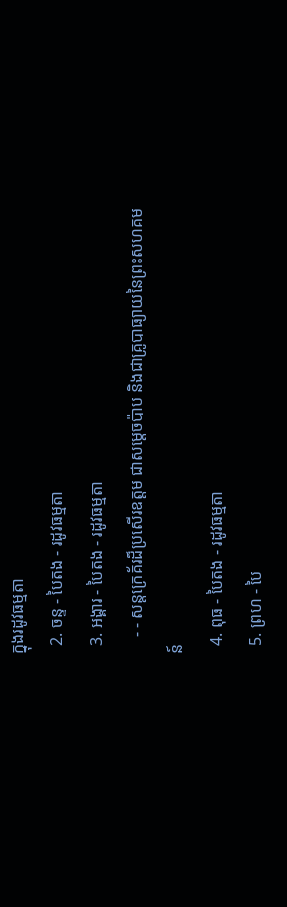ក្នុងរដូវធម្មតា
  2. ចន្ទ - បៃតង - រដូវធម្មតា
  3. អង្គារ - បៃតង - រដូវធម្មតា
    - - សន្តក្រេគ័រដ៏ប្រសើរឧត្តម ជាសម្ដេចប៉ាប និងជាគ្រូបាធ្យាយនៃព្រះសហគមន៍
  4. ពុធ - បៃតង - រដូវធម្មតា
  5. ព្រហ - បៃ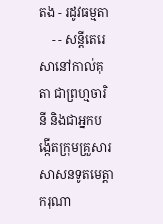តង - រដូវធម្មតា
    - - សន្តីតេរេសានៅកាល់គុតា ជាព្រហ្មចារិនី និងជាអ្នកបង្កើតក្រុមគ្រួសារសាសនទូតមេត្ដាករុណា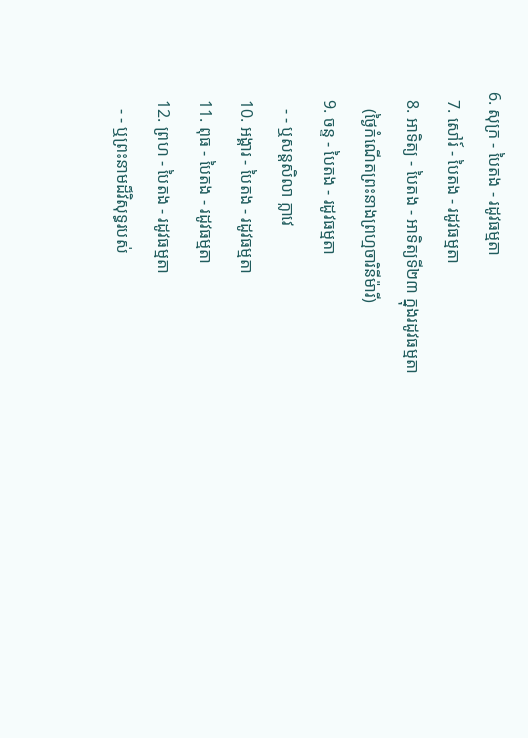6. សុក្រ - បៃតង - រដូវធម្មតា
  7. សៅរ៍ - បៃតង - រដូវធម្មតា
  8. អាទិត្យ - បៃតង - អាទិត្យទី២៣ ក្នុងរដូវធម្មតា
    (ថ្ងៃកំណើតព្រះនាងព្រហ្មចារិនីម៉ារី)
  9. ចន្ទ - បៃតង - រដូវធម្មតា
    - - ឬសន្តសិលា ក្លាវេ
  10. អង្គារ - បៃតង - រដូវធម្មតា
  11. ពុធ - បៃតង - រដូវធម្មតា
  12. ព្រហ - បៃតង - រដូវធម្មតា
    - - ឬព្រះនាមដ៏វិសុទ្ធរបស់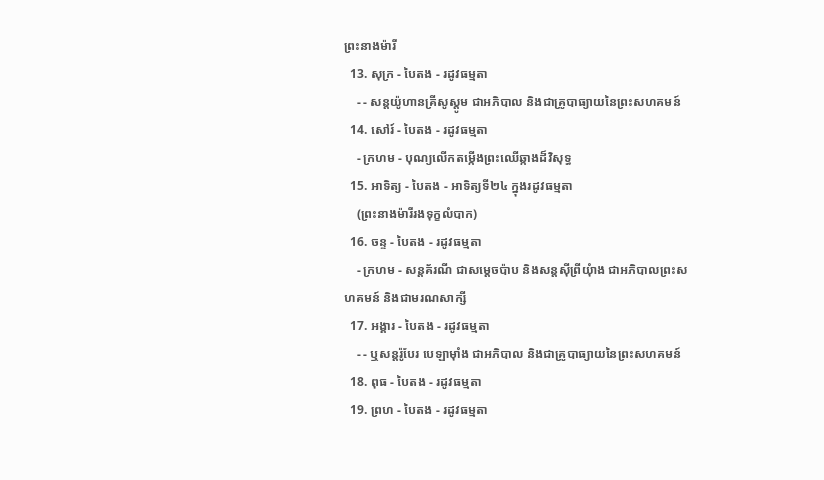ព្រះនាងម៉ារី
  13. សុក្រ - បៃតង - រដូវធម្មតា
    - - សន្តយ៉ូហានគ្រីសូស្តូម ជាអភិបាល និងជាគ្រូបាធ្យាយនៃព្រះសហគមន៍
  14. សៅរ៍ - បៃតង - រដូវធម្មតា
    - ក្រហម - បុណ្យលើកតម្កើងព្រះឈើឆ្កាងដ៏វិសុទ្ធ
  15. អាទិត្យ - បៃតង - អាទិត្យទី២៤ ក្នុងរដូវធម្មតា
    (ព្រះនាងម៉ារីរងទុក្ខលំបាក)
  16. ចន្ទ - បៃតង - រដូវធម្មតា
    - ក្រហម - សន្តគ័រណី ជាសម្ដេចប៉ាប និងសន្តស៊ីព្រីយុំាង ជាអភិបាលព្រះសហគមន៍ និងជាមរណសាក្សី
  17. អង្គារ - បៃតង - រដូវធម្មតា
    - - ឬសន្តរ៉ូបែរ បេឡាម៉ាំង ជាអភិបាល និងជាគ្រូបាធ្យាយនៃព្រះសហគមន៍
  18. ពុធ - បៃតង - រដូវធម្មតា
  19. ព្រហ - បៃតង - រដូវធម្មតា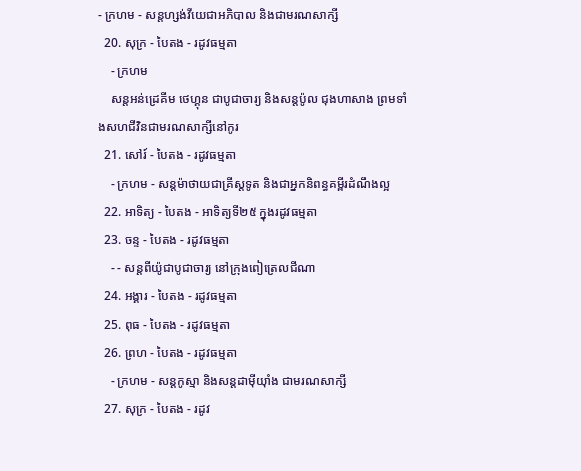- ក្រហម - សន្តហ្សង់វីយេជាអភិបាល និងជាមរណសាក្សី
  20. សុក្រ - បៃតង - រដូវធម្មតា
    - ក្រហម
    សន្តអន់ដ្រេគីម ថេហ្គុន ជាបូជាចារ្យ និងសន្តប៉ូល ជុងហាសាង ព្រមទាំងសហជីវិនជាមរណសាក្សីនៅកូរ
  21. សៅរ៍ - បៃតង - រដូវធម្មតា
    - ក្រហម - សន្តម៉ាថាយជាគ្រីស្តទូត និងជាអ្នកនិពន្ធគម្ពីរដំណឹងល្អ
  22. អាទិត្យ - បៃតង - អាទិត្យទី២៥ ក្នុងរដូវធម្មតា
  23. ចន្ទ - បៃតង - រដូវធម្មតា
    - - សន្តពីយ៉ូជាបូជាចារ្យ នៅក្រុងពៀត្រេលជីណា
  24. អង្គារ - បៃតង - រដូវធម្មតា
  25. ពុធ - បៃតង - រដូវធម្មតា
  26. ព្រហ - បៃតង - រដូវធម្មតា
    - ក្រហម - សន្តកូស្មា និងសន្តដាម៉ីយុាំង ជាមរណសាក្សី
  27. សុក្រ - បៃតង - រដូវ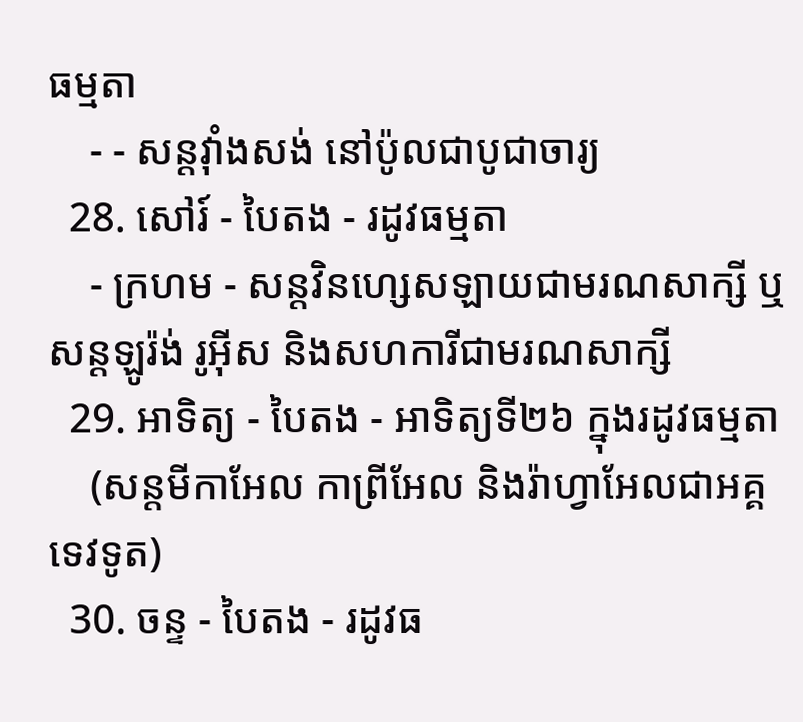ធម្មតា
    - - សន្តវុាំងសង់ នៅប៉ូលជាបូជាចារ្យ
  28. សៅរ៍ - បៃតង - រដូវធម្មតា
    - ក្រហម - សន្តវិនហ្សេសឡាយជាមរណសាក្សី ឬសន្តឡូរ៉ង់ រូអ៊ីស និងសហការីជាមរណសាក្សី
  29. អាទិត្យ - បៃតង - អាទិត្យទី២៦ ក្នុងរដូវធម្មតា
    (សន្តមីកាអែល កាព្រីអែល និងរ៉ាហ្វាអែលជាអគ្គទេវទូត)
  30. ចន្ទ - បៃតង - រដូវធ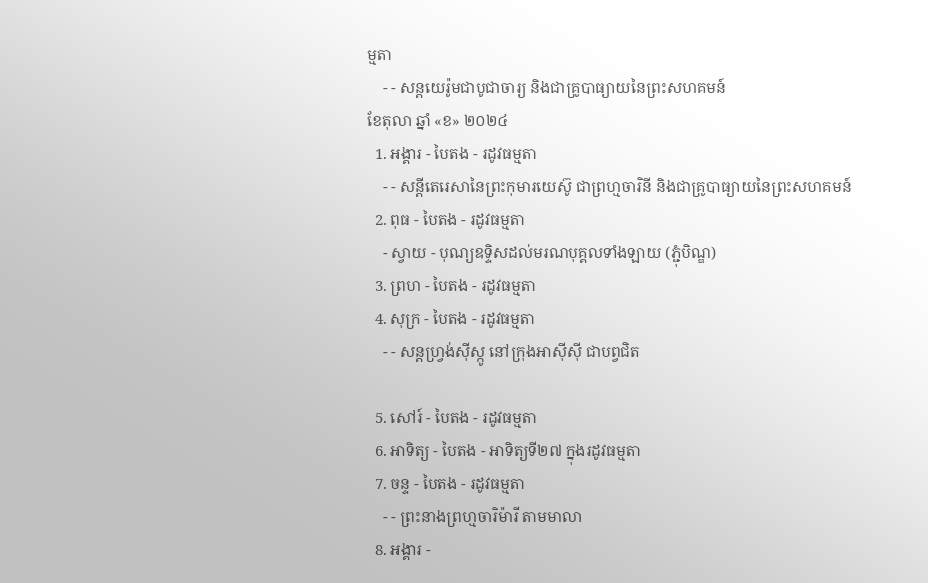ម្មតា
    - - សន្ដយេរ៉ូមជាបូជាចារ្យ និងជាគ្រូបាធ្យាយនៃព្រះសហគមន៍
ខែតុលា ឆ្នាំ «ខ» ២០២៤
  1. អង្គារ - បៃតង - រដូវធម្មតា
    - - សន្តីតេរេសានៃព្រះកុមារយេស៊ូ ជាព្រហ្មចារិនី និងជាគ្រូបាធ្យាយនៃព្រះសហគមន៍
  2. ពុធ - បៃតង - រដូវធម្មតា
    - ស្វាយ - បុណ្យឧទ្ទិសដល់មរណបុគ្គលទាំងឡាយ (ភ្ជុំបិណ្ឌ)
  3. ព្រហ - បៃតង - រដូវធម្មតា
  4. សុក្រ - បៃតង - រដូវធម្មតា
    - - សន្តហ្វ្រង់ស៊ីស្កូ នៅក្រុងអាស៊ីស៊ី ជាបព្វជិត

  5. សៅរ៍ - បៃតង - រដូវធម្មតា
  6. អាទិត្យ - បៃតង - អាទិត្យទី២៧ ក្នុងរដូវធម្មតា
  7. ចន្ទ - បៃតង - រដូវធម្មតា
    - - ព្រះនាងព្រហ្មចារិម៉ារី តាមមាលា
  8. អង្គារ -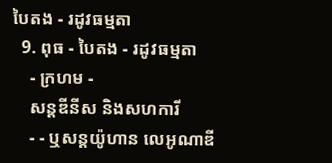បៃតង - រដូវធម្មតា
  9. ពុធ - បៃតង - រដូវធម្មតា
    - ក្រហម -
    សន្តឌីនីស និងសហការី
    - - ឬសន្តយ៉ូហាន លេអូណាឌី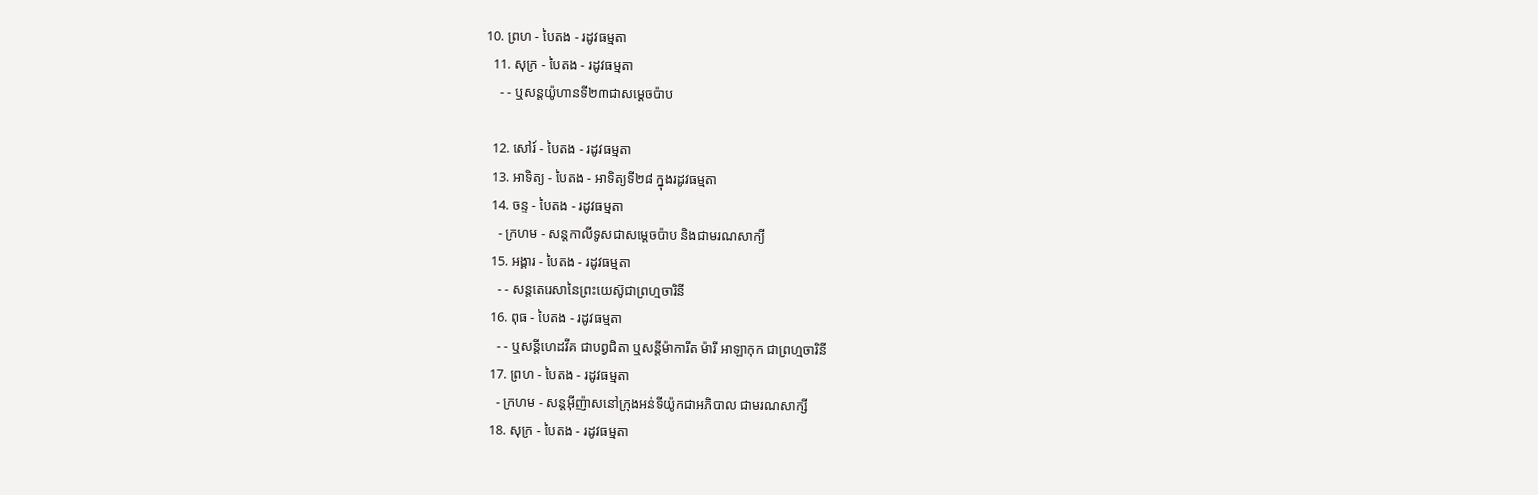10. ព្រហ - បៃតង - រដូវធម្មតា
  11. សុក្រ - បៃតង - រដូវធម្មតា
    - - ឬសន្តយ៉ូហានទី២៣ជាសម្តេចប៉ាប

  12. សៅរ៍ - បៃតង - រដូវធម្មតា
  13. អាទិត្យ - បៃតង - អាទិត្យទី២៨ ក្នុងរដូវធម្មតា
  14. ចន្ទ - បៃតង - រដូវធម្មតា
    - ក្រហម - សន្ដកាលីទូសជាសម្ដេចប៉ាប និងជាមរណសាក្យី
  15. អង្គារ - បៃតង - រដូវធម្មតា
    - - សន្តតេរេសានៃព្រះយេស៊ូជាព្រហ្មចារិនី
  16. ពុធ - បៃតង - រដូវធម្មតា
    - - ឬសន្ដីហេដវីគ ជាបព្វជិតា ឬសន្ដីម៉ាការីត ម៉ារី អាឡាកុក ជាព្រហ្មចារិនី
  17. ព្រហ - បៃតង - រដូវធម្មតា
    - ក្រហម - សន្តអ៊ីញ៉ាសនៅក្រុងអន់ទីយ៉ូកជាអភិបាល ជាមរណសាក្សី
  18. សុក្រ - បៃតង - រដូវធម្មតា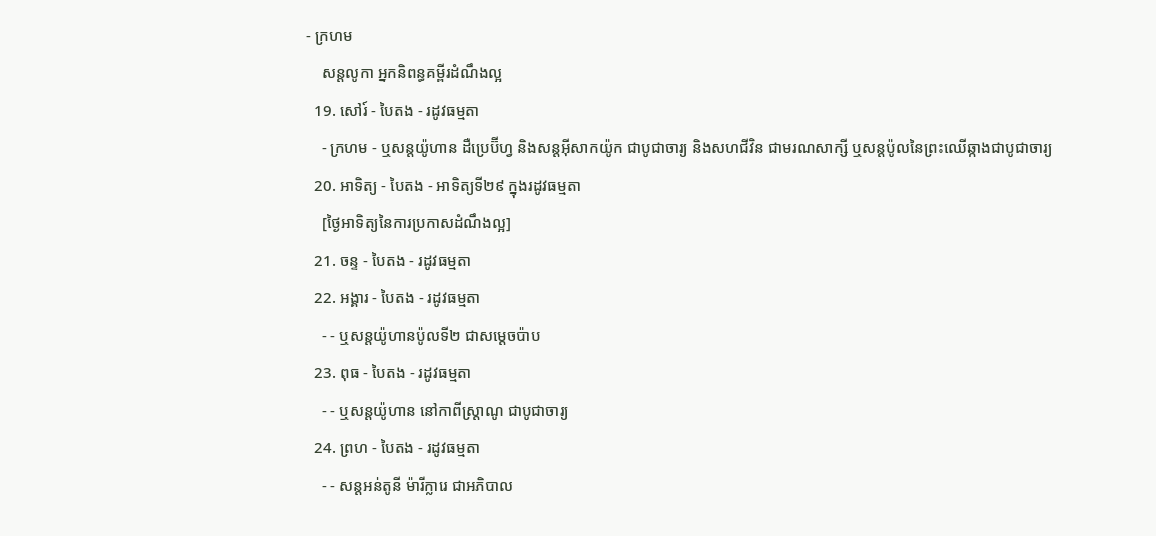- ក្រហម
    សន្តលូកា អ្នកនិពន្ធគម្ពីរដំណឹងល្អ
  19. សៅរ៍ - បៃតង - រដូវធម្មតា
    - ក្រហម - ឬសន្ដយ៉ូហាន ដឺប្រេប៊ីហ្វ និងសន្ដអ៊ីសាកយ៉ូក ជាបូជាចារ្យ និងសហជីវិន ជាមរណសាក្សី ឬសន្ដប៉ូលនៃព្រះឈើឆ្កាងជាបូជាចារ្យ
  20. អាទិត្យ - បៃតង - អាទិត្យទី២៩ ក្នុងរដូវធម្មតា
    [ថ្ងៃអាទិត្យនៃការប្រកាសដំណឹងល្អ]
  21. ចន្ទ - បៃតង - រដូវធម្មតា
  22. អង្គារ - បៃតង - រដូវធម្មតា
    - - ឬសន្តយ៉ូហានប៉ូលទី២ ជាសម្ដេចប៉ាប
  23. ពុធ - បៃតង - រដូវធម្មតា
    - - ឬសន្ដយ៉ូហាន នៅកាពីស្រ្ដាណូ ជាបូជាចារ្យ
  24. ព្រហ - បៃតង - រដូវធម្មតា
    - - សន្តអន់តូនី ម៉ារីក្លារេ ជាអភិបាល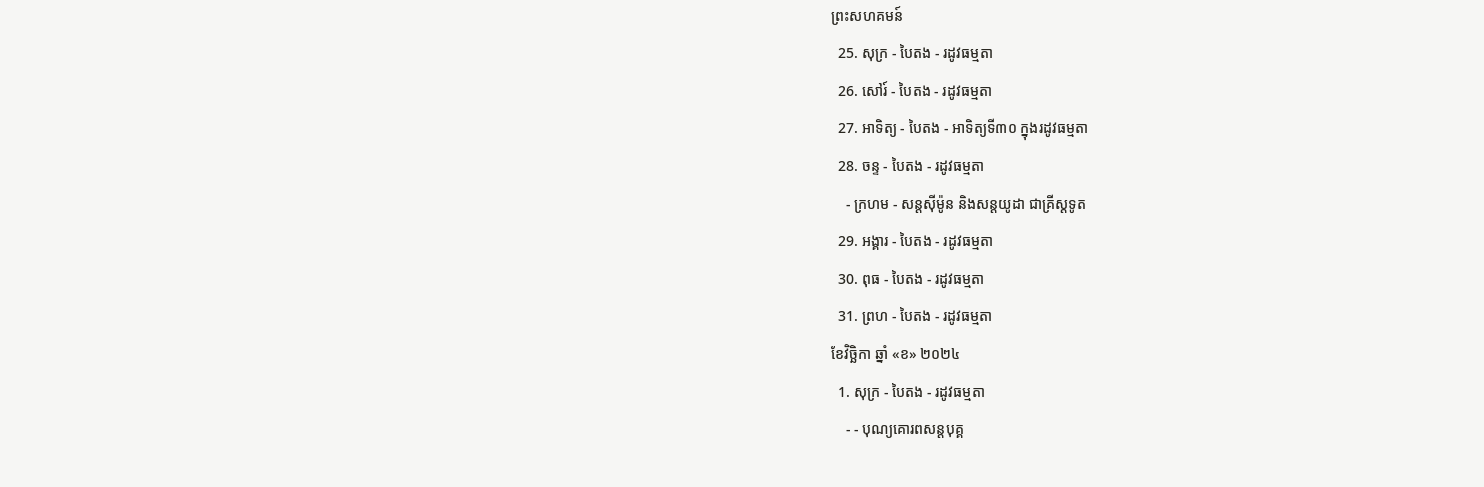ព្រះសហគមន៍
  25. សុក្រ - បៃតង - រដូវធម្មតា
  26. សៅរ៍ - បៃតង - រដូវធម្មតា
  27. អាទិត្យ - បៃតង - អាទិត្យទី៣០ ក្នុងរដូវធម្មតា
  28. ចន្ទ - បៃតង - រដូវធម្មតា
    - ក្រហម - សន្ដស៊ីម៉ូន និងសន្ដយូដា ជាគ្រីស្ដទូត
  29. អង្គារ - បៃតង - រដូវធម្មតា
  30. ពុធ - បៃតង - រដូវធម្មតា
  31. ព្រហ - បៃតង - រដូវធម្មតា
ខែវិច្ឆិកា ឆ្នាំ «ខ» ២០២៤
  1. សុក្រ - បៃតង - រដូវធម្មតា
    - - បុណ្យគោរពសន្ដបុគ្គ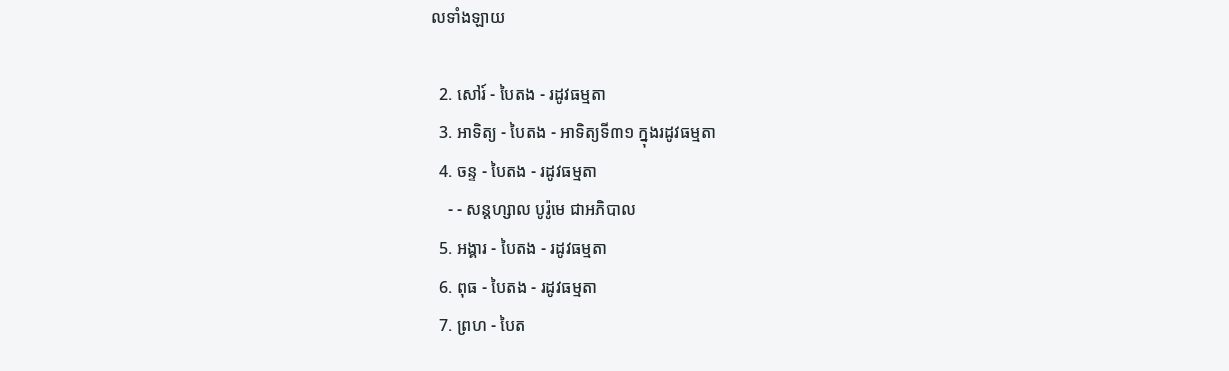លទាំងឡាយ

  2. សៅរ៍ - បៃតង - រដូវធម្មតា
  3. អាទិត្យ - បៃតង - អាទិត្យទី៣១ ក្នុងរដូវធម្មតា
  4. ចន្ទ - បៃតង - រដូវធម្មតា
    - - សន្ដហ្សាល បូរ៉ូមេ ជាអភិបាល
  5. អង្គារ - បៃតង - រដូវធម្មតា
  6. ពុធ - បៃតង - រដូវធម្មតា
  7. ព្រហ - បៃត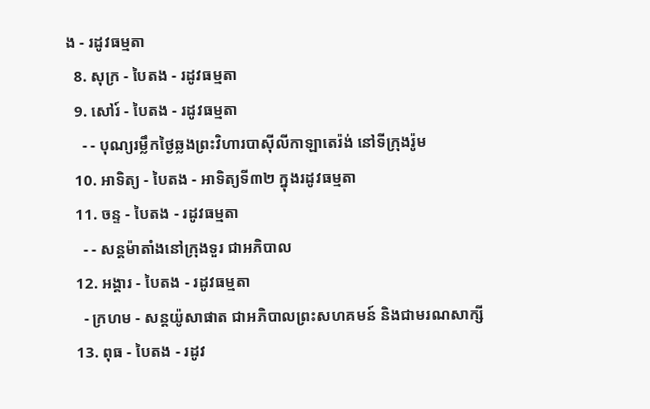ង - រដូវធម្មតា
  8. សុក្រ - បៃតង - រដូវធម្មតា
  9. សៅរ៍ - បៃតង - រដូវធម្មតា
    - - បុណ្យរម្លឹកថ្ងៃឆ្លងព្រះវិហារបាស៊ីលីកាឡាតេរ៉ង់ នៅទីក្រុងរ៉ូម
  10. អាទិត្យ - បៃតង - អាទិត្យទី៣២ ក្នុងរដូវធម្មតា
  11. ចន្ទ - បៃតង - រដូវធម្មតា
    - - សន្ដម៉ាតាំងនៅក្រុងទួរ ជាអភិបាល
  12. អង្គារ - បៃតង - រដូវធម្មតា
    - ក្រហម - សន្ដយ៉ូសាផាត ជាអភិបាលព្រះសហគមន៍ និងជាមរណសាក្សី
  13. ពុធ - បៃតង - រដូវ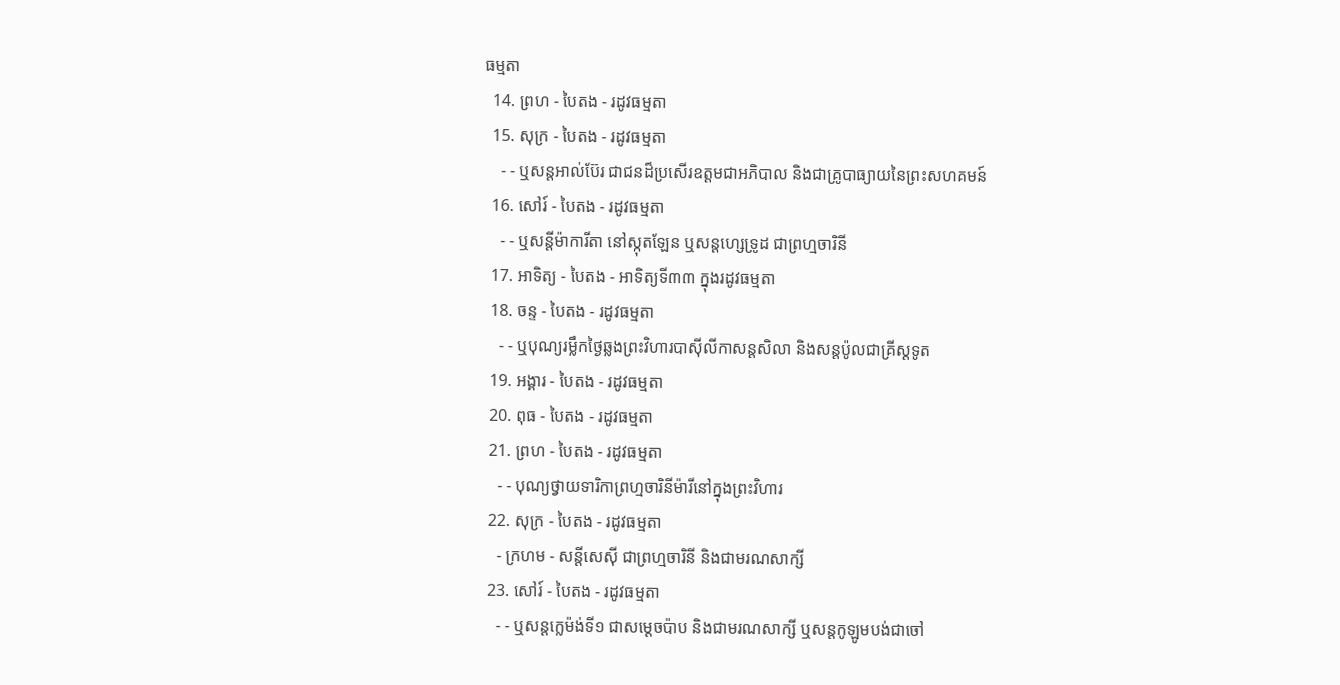ធម្មតា
  14. ព្រហ - បៃតង - រដូវធម្មតា
  15. សុក្រ - បៃតង - រដូវធម្មតា
    - - ឬសន្ដអាល់ប៊ែរ ជាជនដ៏ប្រសើរឧត្ដមជាអភិបាល និងជាគ្រូបាធ្យាយនៃព្រះសហគមន៍
  16. សៅរ៍ - បៃតង - រដូវធម្មតា
    - - ឬសន្ដីម៉ាការីតា នៅស្កុតឡែន ឬសន្ដហ្សេទ្រូដ ជាព្រហ្មចារិនី
  17. អាទិត្យ - បៃតង - អាទិត្យទី៣៣ ក្នុងរដូវធម្មតា
  18. ចន្ទ - បៃតង - រដូវធម្មតា
    - - ឬបុណ្យរម្លឹកថ្ងៃឆ្លងព្រះវិហារបាស៊ីលីកាសន្ដសិលា និងសន្ដប៉ូលជាគ្រីស្ដទូត
  19. អង្គារ - បៃតង - រដូវធម្មតា
  20. ពុធ - បៃតង - រដូវធម្មតា
  21. ព្រហ - បៃតង - រដូវធម្មតា
    - - បុណ្យថ្វាយទារិកាព្រហ្មចារិនីម៉ារីនៅក្នុងព្រះវិហារ
  22. សុក្រ - បៃតង - រដូវធម្មតា
    - ក្រហម - សន្ដីសេស៊ី ជាព្រហ្មចារិនី និងជាមរណសាក្សី
  23. សៅរ៍ - បៃតង - រដូវធម្មតា
    - - ឬសន្ដក្លេម៉ង់ទី១ ជាសម្ដេចប៉ាប និងជាមរណសាក្សី ឬសន្ដកូឡូមបង់ជាចៅ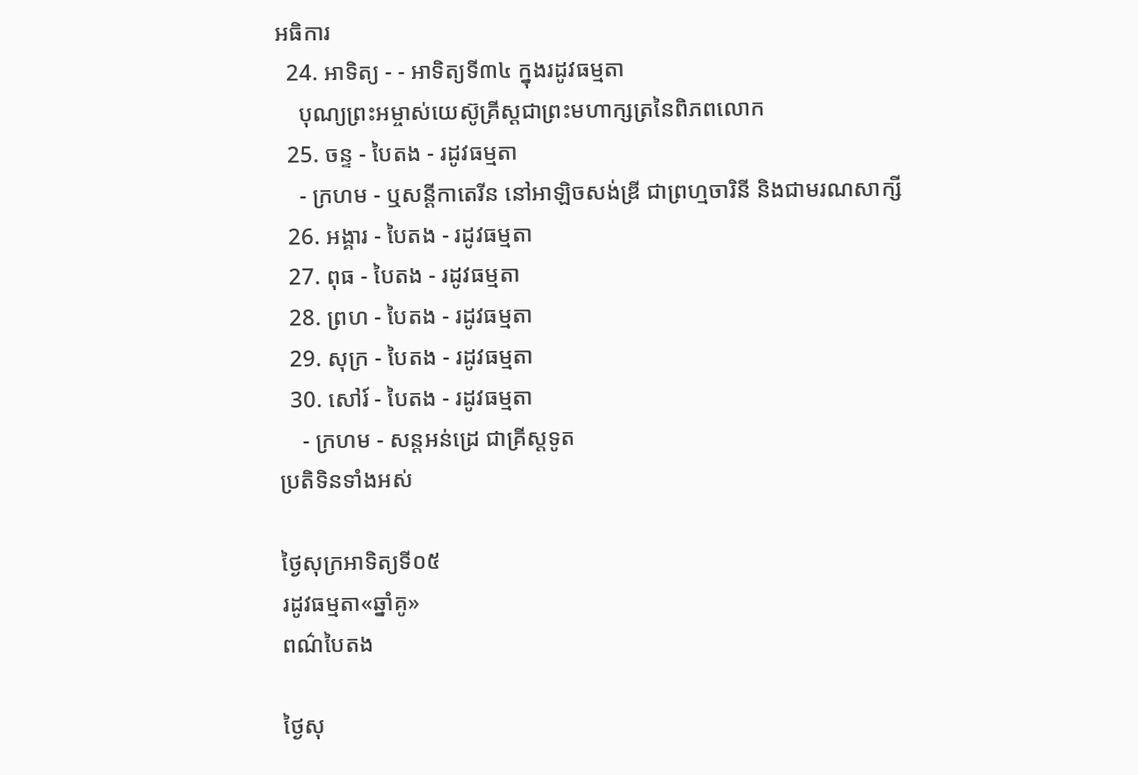អធិការ
  24. អាទិត្យ - - អាទិត្យទី៣៤ ក្នុងរដូវធម្មតា
    បុណ្យព្រះអម្ចាស់យេស៊ូគ្រីស្ដជាព្រះមហាក្សត្រនៃពិភពលោក
  25. ចន្ទ - បៃតង - រដូវធម្មតា
    - ក្រហម - ឬសន្ដីកាតេរីន នៅអាឡិចសង់ឌ្រី ជាព្រហ្មចារិនី និងជាមរណសាក្សី
  26. អង្គារ - បៃតង - រដូវធម្មតា
  27. ពុធ - បៃតង - រដូវធម្មតា
  28. ព្រហ - បៃតង - រដូវធម្មតា
  29. សុក្រ - បៃតង - រដូវធម្មតា
  30. សៅរ៍ - បៃតង - រដូវធម្មតា
    - ក្រហម - សន្ដអន់ដ្រេ ជាគ្រីស្ដទូត
ប្រតិទិនទាំងអស់

ថ្ងៃសុក្រអាទិត្យទី០៥
រដូវធម្មតា«ឆ្នាំគូ»
ពណ៌បៃតង

ថ្ងៃសុ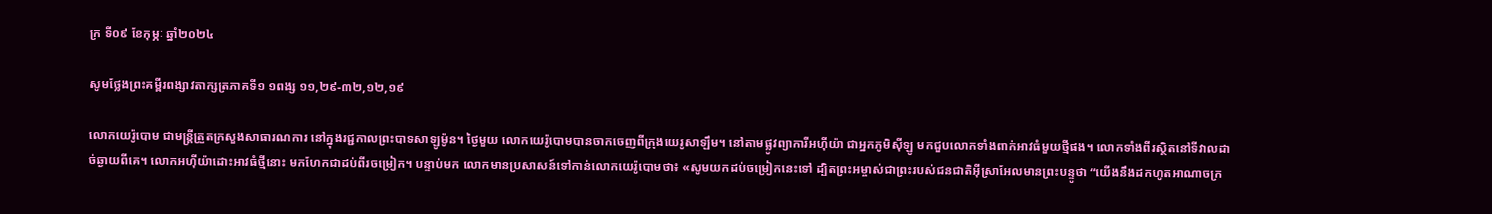ក្រ ទី០៩ ខែកុម្ភៈ ឆ្នាំ២០២៤

សូមថ្លែងព្រះគម្ពីរពង្សាវតាក្សត្រភាគទី១ ១ពង្ស ១១,២៩-៣២,១២,១៩

លោកយេរ៉ូបោម ជាមន្រ្តីត្រួតក្រសួងសាធារណការ នៅក្នុងរជ្ជកាលព្រះបាទសាឡូម៉ូន។ ថ្ងៃមួយ លោកយេរ៉ូបោមបានចាកចេញពីក្រុងយេរូសាឡឹម។ នៅតាមផ្លូវព្យាការីអហ៊ីយ៉ា ជាអ្នកភូមិស៊ីឡូ មកជួបលោកទាំងពាក់អាវធំមួយថ្មីផង។ លោកទាំងពីរស្ថិតនៅទីវាលដាច់ឆ្ងាយពីគេ។ លោកអហ៊ីយ៉ាដោះអាវធំថ្មីនោះ មកហែកជាដប់ពីរចម្រៀក។ បន្ទាប់មក លោកមានប្រសាសន៍ទៅកាន់លោកយេរ៉ូបោមថា៖ «សូមយកដប់ចម្រៀកនេះទៅ ដ្បិតព្រះអម្ចាស់ជាព្រះរបស់ជនជាតិអ៊ីស្រាអែលមានព្រះបន្ទូថា “យើងនឹងដកហូតអាណាចក្រ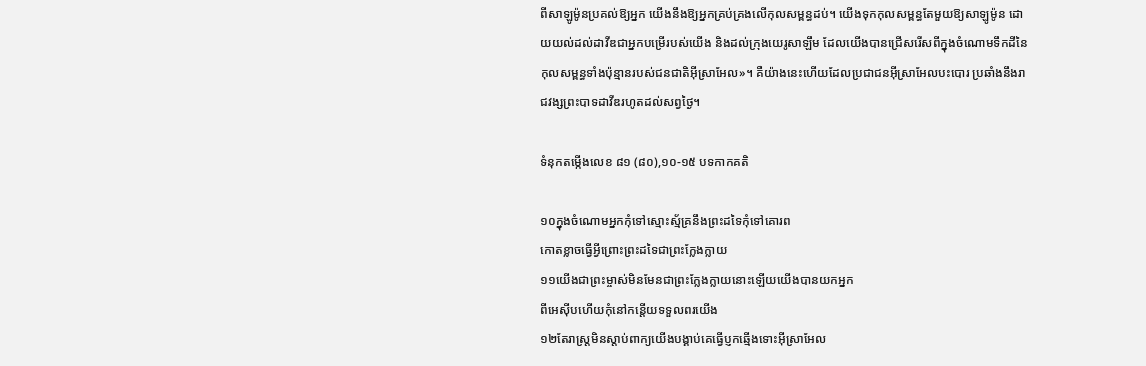ពីសាឡូម៉ូនប្រគល់ឱ្យអ្នក យើងនឹងឱ្យអ្នកគ្រប់គ្រងលើកុលសម្ពន្ធដប់។ យើងទុកកុលសម្ពន្ធតែមួយឱ្យសាឡូម៉ូន ដោយយល់ដល់ដាវីឌជាអ្នកបម្រើរបស់យើង និងដល់ក្រុងយេរូសាឡឹម ដែលយើងបានជ្រើសរើសពីក្នុងចំណោមទឹកដីនៃកុលសម្ពន្ធទាំងប៉ុន្មានរបស់ជនជាតិអ៊ីស្រាអែល»។ គឺយ៉ាងនេះហើយដែលប្រជាជនអ៊ីស្រាអែលបះបោរ ប្រឆាំងនឹងរាជវង្សព្រះបាទដាវីឌរហូតដល់សព្វថ្ងៃ។

ទំនុកតម្កើងលេខ ៨១ (៨០),១០-១៥ បទកាកគតិ

១០ក្នុងចំណោមអ្នកកុំទៅស្មោះស្ម័គ្រនឹងព្រះដទៃកុំទៅគោរព
កោតខ្លាចធ្វើអ្វីព្រោះព្រះដទៃជាព្រះក្លែងក្លាយ
១១យើងជាព្រះម្ចាស់មិនមែនជាព្រះក្លែងក្លាយនោះឡើយយើងបានយកអ្នក
ពីអេស៊ីបហើយកុំនៅកន្តើយទទួលពរយើង
១២តែរាស្រ្តមិនស្តាប់ពាក្យយើងបង្គាប់គេធ្វើប្ញកឆ្មើងទោះអ៊ីស្រាអែល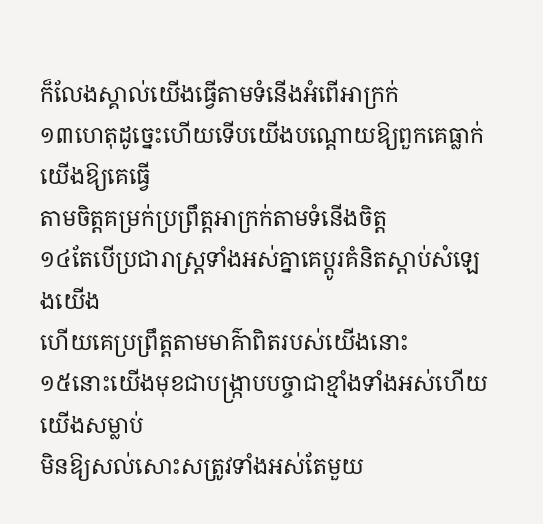ក៏លែងស្គាល់យើងធ្វើតាមទំនើងអំពើអាក្រក់
១៣ហេតុដូច្នេះហើយទើបយើងបណ្តោយឱ្យពួកគេធ្លាក់យើងឱ្យគេធ្វើ
តាមចិត្តគម្រក់ប្រព្រឹត្តអាក្រក់តាមទំនើងចិត្ត
១៤តែបើប្រជារាស្រ្តទាំងអស់គ្នាគេប្តូរគំនិតស្តាប់សំឡេងយើង
ហើយគេប្រព្រឹត្តតាមមាគ៌ាពិតរបស់យើងនោះ
១៥នោះយើងមុខជាបង្ក្រាបបច្ចាជាខ្មាំងទាំងអស់ហើយយើងសម្លាប់
មិនឱ្យសល់សោះសត្រូវទាំងអស់តែមួយ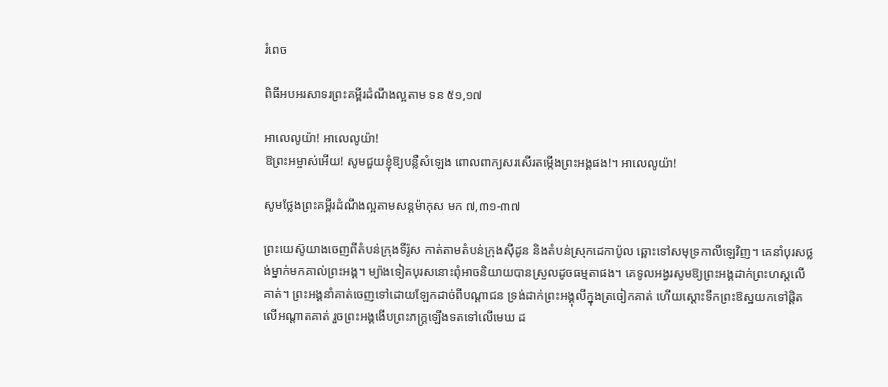រំពេច

ពិធីអបអរសាទរព្រះគម្ពីរដំណឹងល្អតាម ទន ៥១,១៧

អាលេលូយ៉ា! អាលេលូយ៉ា!
ឱព្រះអម្ចាស់អើយ! សូមជួយខ្ញុំឱ្យបន្លឺសំឡេង ពោលពាក្យសរសើរតម្កើងព្រះអង្គផង!។ អាលេលូយ៉ា!

សូមថ្លែងព្រះគម្ពីរដំណឹងល្អតាមសន្តម៉ាកុស មក ៧,៣១-៣៧

ព្រះយេស៊ូយាងចេញពីតំបន់ក្រុងទីរ៉ូស កាត់តាមតំបន់ក្រុងស៊ីដូន និងតំបន់ស្រុកដេកាប៉ូល ឆ្ពោះទៅសមុទ្រកាលីឡេវិញ។ គេនាំបុរសថ្លង់ម្នាក់មកគាល់ព្រះអង្គ។ ម្យ៉ាងទៀតបុរសនោះពុំអាចនិយាយបានស្រួលដូចធម្មតាផង។ គេទូលអង្វរសូមឱ្យព្រះអង្គដាក់ព្រះហស្តលើគាត់។ ព្រះអង្គនាំគាត់ចេញទៅដោយឡែកដាច់ពីបណ្តាជន ទ្រង់ដាក់ព្រះអង្គុលីក្នុងត្រចៀកគាត់ ហើយស្តោះទឹកព្រះឱស្ឋយកទៅផ្តិតលើអណ្តាតគាត់ រួចព្រះអង្គងើបព្រះភក្រ្តឡើងទតទៅលើមេឃ ដ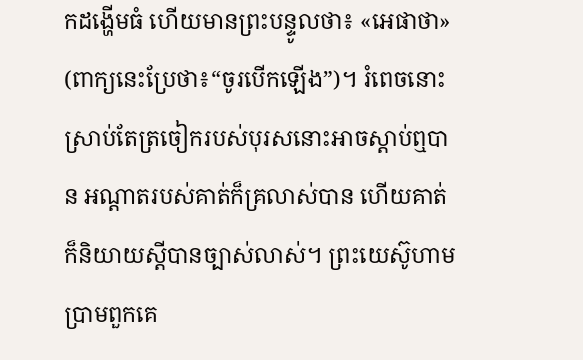កដង្ហើមធំ ហើយមានព្រះបន្ទូលថា៖ «អេផាថា» (ពាក្យនេះប្រែថា៖“ចូរបើកឡើង”)។ រំពេចនោះ ស្រាប់តែត្រចៀករបស់បុរសនោះអាចស្តាប់ឮបាន អណ្តាតរបស់គាត់ក៏គ្រលាស់បាន ហើយគាត់ក៏និយាយស្តីបានច្បាស់លាស់។ ព្រះយេស៊ូហាមប្រាមពួកគេ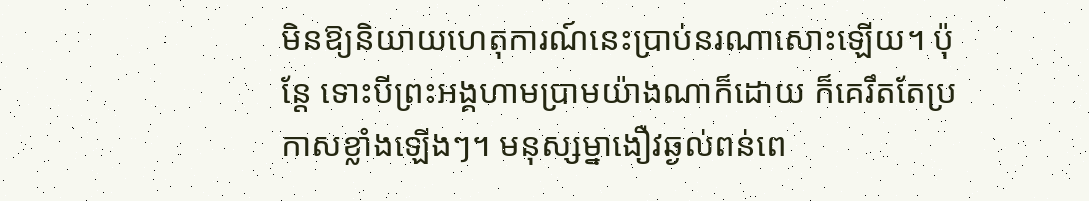មិនឱ្យនិយាយហេតុការណ៍នេះប្រាប់នរណាសោះឡើយ។ ប៉ុន្តែ ទោះបីព្រះអង្គហាមប្រាមយ៉ាងណាក៏ដោយ ក៏គេរឹតតែប្រកាសខ្លាំងឡើងៗ។ មនុស្សម្នាងឿវឆ្ងល់ពន់ពេ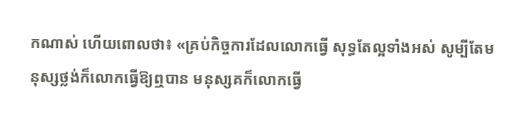កណាស់ ហើយពោលថា៖ «គ្រប់កិច្ចការដែលលោកធ្វើ សុទ្ធតែល្អទាំងអស់ សូម្បីតែមនុស្សថ្លង់ក៏លោកធ្វើឱ្យឮបាន មនុស្សគក៏លោកធ្វើ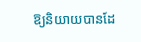ឱ្យនិយាយបានដែ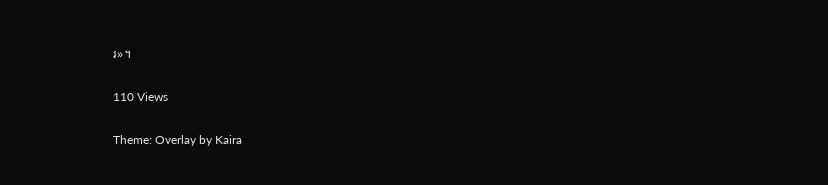រ»។

110 Views

Theme: Overlay by Kaira